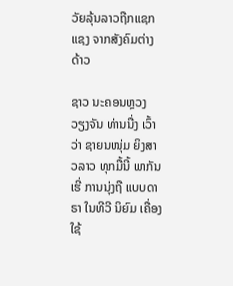ວັຍລຸ້ນລາວຖືກແຊກແຊງ ຈາກສັງຄົມຕ່າງດ້າວ

ຊາວ ນະຄອນຫຼວງ ວຽງຈັນ ທ່ານນື່ງ ເວົ້າວ່າ ຊາຍນໜຸ່ມ ຍິງສາວລາວ ທຸກມື້ນີ້ ພາກັນເຮີ່ ການນຸ່ງຖື ແບບດາຣາ ໃນທີວີ ນິຍົມ ເຄື່ອງໃຊ້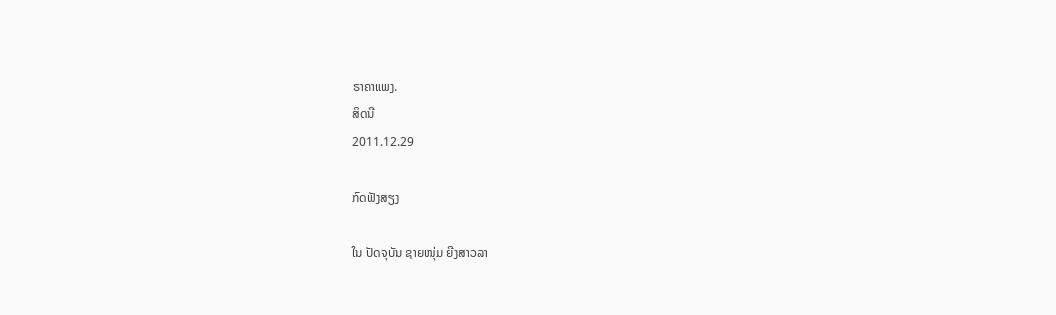ຣາຄາແພງ.
ສິດນີ
2011.12.29

ກົດຟັງສຽງ

ໃນ ປັດຈຸບັນ ຊາຍໜຸ່ມ ຍີງສາວລາ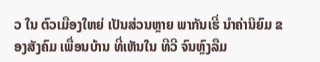ວ ໃນ ຕົວເມືອງໃຫຍ່ ເປັນສ່ວນຫຼາຍ ພາກັນເຮີ່ ນໍາຄ່ານິຍົມ ຂອງສັງຄົມ ເພື່ອນບ້ານ ທີ່ເຫັນໃນ ທີວີ ຈົນຫຼົງລືມ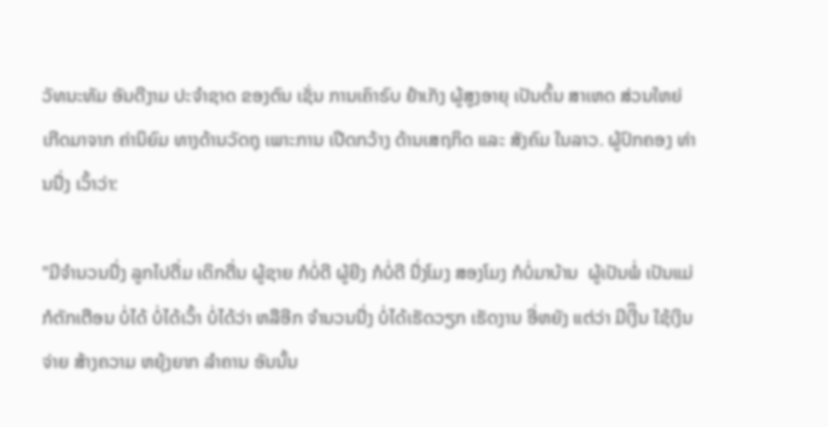ວັທນະທັມ ອັນດີງາມ ປະຈໍາຊາດ ຂອງຕົນ ເຊັ່ນ ການເຄົາຣົບ ຢໍາເກັງ ຜູ້ສູງອາຍຸ ເປັນຕົ້ນ ສາເຫດ ສ່ວນໃຫຍ່ ເກີດມາຈາກ ຄ່ານິຍົມ ທາງດ້ານວັດຖຸ ເພາະການ ເປີດກວ້າງ ດ້ານເສຖກິດ ແລະ ສັງຄົມ ໃນລາວ. ຜູ້ປົກຄອງ ທ່ານນື່ງ ເວົ້າວ່າ:

"ມີຈຳນວນນື່ງ ລູກໄປດື່ມ ເດິກດື່ນ ຜູ້ຊາຍ ກໍບໍ່ດີ ຜູ້ຍີງ ກໍບໍ່ດີ ນື່ງໂມງ ສອງໂມງ ກໍບໍ່ມາບ້ານ  ຜູ້ເປັນພໍ່ ເປັນແມ່ ກໍຕັກເຕືອນ ບໍ່ໄດ້ ບໍ່ໄດ້ເວົ້າ ບໍ່ໄດ້ວ່າ ຫລືອີກ ຈຳນວນນື່ງ ບໍ່ໄດ້ເຮັດວຽກ ເຮັດງານ ອີ່ຫຍັງ ແຕ່ວ່າ ມີເງີິນ ໃຊ້ເງິນຈ່າຍ ສ້າງຄວາມ ຫຍຸ້ງຍາກ ລຳຄານ ອັນນັ້ນ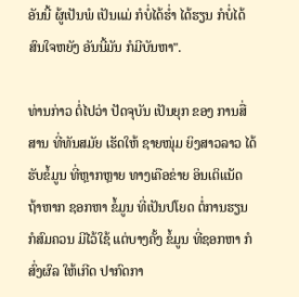ອັນນີ້ ຜູ້ເປັນພໍ ເປັນແມ່ ກໍບໍ່ໄດ້ຮ່ຳ ໄດ້ຮຽນ ກໍບໍ່ໄດ້ ສົນໃຈຫຍັງ ອັນນີ້ມັນ ກໍມີບັນຫາ".

ທ່ານກ່າວ ຕໍ່ໄປວ່າ ປັດຈຸບັນ ເປັນຍຸກ ຂອງ ການສື່ສານ ທີ່ທັນສມັຍ ເຮັດໃຫ້ ຊາຍໜຸ່ມ ຍິງສາວລາວ ໄດ້ຮັບຂໍ້ມູນ ທີ່ຫຼາກຫຼາຍ ທາງເຄືອຂ່າຍ ອິນເຕິແນັດ ຖ້າຫາກ ຊອກຫາ ຂໍ້ມູນ ທີ່ເປັນປໂຍດ ຕໍ່ການຮຽນ ກໍສົມຄວນ ມີໄວ້ໃຊ້ ແຕ່ບາງຄັ້ງ ຂໍ້ມູນ ທີ່ຊອກຫາ ກໍສົ່ງຜົລ ໃຫ້ເກີດ ປາກົດກາ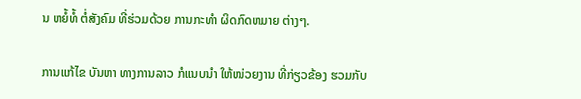ນ ຫຍໍ້ທໍ້ ຕໍ່ສັງຄົມ ທີ່ຮ່ວມດ້ວຍ ການກະທຳ ຜິດກົດຫມາຍ ຕ່າງໆ.

ການແກ້ໄຂ ບັນຫາ ທາງການລາວ ກໍແນບນໍາ ໃຫ້ໜ່ວຍງານ ທີ່ກ່ຽວຂ້ອງ ຮວມກັບ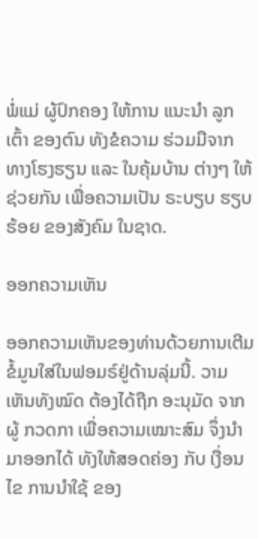ພໍ່ແມ່ ຜູ້ປົກຄອງ ໃຫ້ການ ແນະນຳ ລູກເຕົ້າ ຂອງຕົນ ທັງຂໍຄວາມ ຮ່ວມມືຈາກ ທາງໂຮງຮຽນ ແລະ ໃນຄຸ້ມບ້ານ ຕ່າງໆ ໃຫ້ຊ່ວຍກັນ ເພື່ອຄວາມເປັນ ຣະບຽບ ຮຽບຮ້ອຍ ຂອງສັງຄົມ ໃນຊາດ.

ອອກຄວາມເຫັນ

ອອກຄວາມເຫັນຂອງທ່ານດ້ວຍການເຕີມຂໍ້ມູນໃສ່ໃນຟອມຣ໌ຢູ່ດ້ານລຸ່ມນີ້. ວາມເຫັນທັງໝົດ ຕ້ອງໄດ້ຖືກ ອະນຸມັດ ຈາກຜູ້ ກວດກາ ເພື່ອຄວາມເໝາະສົມ ຈຶ່ງນໍາມາອອກໄດ້ ທັງໃຫ້ສອດຄ່ອງ ກັບ ເງື່ອນໄຂ ການນຳໃຊ້ ຂອງ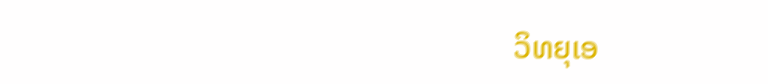ວິທຍຸເອ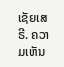ເຊັຍເສຣີ. ຄວາມເຫັນ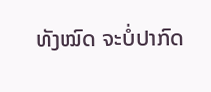ທັງໝົດ ຈະບໍ່ປາກົດ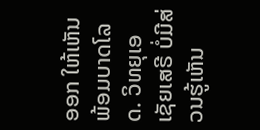ອອກ ໃຫ້ເຫັນພ້ອມບາດໂລດ. ວິທຍຸເອເຊັຍເສຣີ ບໍ່ມີສ່ວນຮູ້ເຫັນ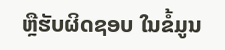ຫຼືຮັບຜິດຊອບ ໃນຂໍ້ມູນ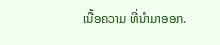ເນື້ອຄວາມ ທີ່ນໍາມາອອກ.